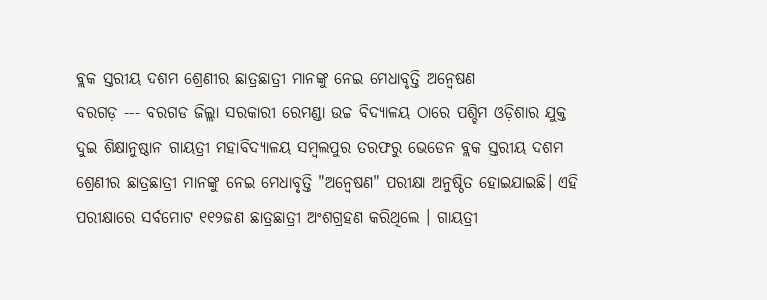ବ୍ଲକ ସ୍ତରୀୟ ଦଶମ ଶ୍ରେଣୀର ଛାତ୍ରଛାତ୍ରୀ ମାନଙ୍କୁ ନେଇ ମେଧାବୃତ୍ତି ଅନ୍ବେଷଣ
ବରଗଡ଼ --- ବରଗଡ ଜିଲ୍ଲା ସରକାରୀ ରେମଣ୍ଡା ଉଚ୍ଚ ବିଦ୍ୟାଳୟ ଠାରେ ପଶ୍ଚିମ ଓଡ଼ିଶାର ଯୁକ୍ତ ଦୁଇ ଶିକ୍ଷାନୁଷ୍ଠାନ ଗାୟତ୍ରୀ ମହାବିଦ୍ୟାଳୟ ସମ୍ବଲପୁର ତରଫରୁ ଭେଡେନ ବ୍ଲକ ସ୍ତରୀୟ ଦଶମ ଶ୍ରେଣୀର ଛାତ୍ରଛାତ୍ରୀ ମାନଙ୍କୁ ନେଇ ମେଧାବୃତ୍ତି "ଅନ୍ବେଷଣ" ପରୀକ୍ଷା ଅନୁଷ୍ଠିତ ହୋଇଯାଇଛି। ଏହି ପରୀକ୍ଷାରେ ସର୍ବମୋଟ ୧୧୨ଜଣ ଛାତ୍ରଛାତ୍ରୀ ଅଂଶଗ୍ରହଣ କରିଥିଲେ । ଗାୟତ୍ରୀ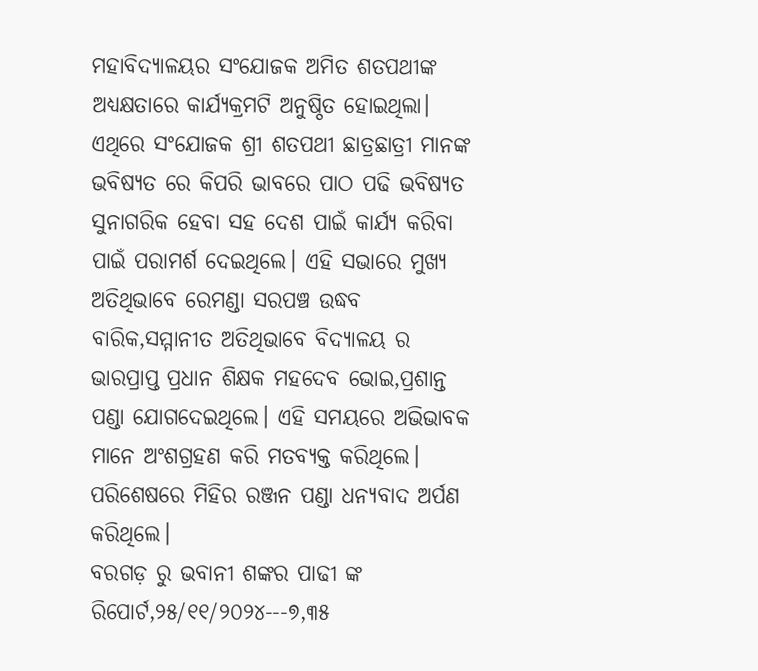ମହାବିଦ୍ୟାଳୟର ସଂଯୋଜକ ଅମିତ ଶତପଥୀଙ୍କ ଅଧ୍ୟକ୍ଷତାରେ କାର୍ଯ୍ୟକ୍ରମଟି ଅନୁଷ୍ଠିତ ହୋଇଥିଲା। ଏଥିରେ ସଂଯୋଜକ ଶ୍ରୀ ଶତପଥୀ ଛାତ୍ରଛାତ୍ରୀ ମାନଙ୍କ ଭବିଷ୍ୟତ ରେ କିପରି ଭାବରେ ପାଠ ପଢି ଭବିଷ୍ୟତ ସୁନାଗରିକ ହେବା ସହ ଦେଶ ପାଇଁ କାର୍ଯ୍ୟ କରିବା ପାଇଁ ପରାମର୍ଶ ଦେଇଥିଲେ। ଏହି ସଭାରେ ମୁଖ୍ୟ ଅତିଥିଭାବେ ରେମଣ୍ଡା ସରପଞ୍ଚ ଉଦ୍ଧବ ବାରିକ,ସମ୍ମାନୀତ ଅତିଥିଭାବେ ବିଦ୍ୟାଳୟ ର ଭାରପ୍ରାପ୍ତ ପ୍ରଧାନ ଶିକ୍ଷକ ମହଦେବ ଭୋଇ,ପ୍ରଶାନ୍ତ ପଣ୍ଡା ଯୋଗଦେଇଥିଲେ। ଏହି ସମୟରେ ଅଭିଭାବକ ମାନେ ଅଂଶଗ୍ରହଣ କରି ମତବ୍ୟକ୍ତ କରିଥିଲେ। ପରିଶେଷରେ ମିହିର ରଞ୍ଜନ ପଣ୍ଡା ଧନ୍ୟବାଦ ଅର୍ପଣ କରିଥିଲେ।
ବରଗଡ଼ ରୁ ଭବାନୀ ଶଙ୍କର ପାଢୀ ଙ୍କ ରିପୋର୍ଟ,୨୫/୧୧/୨୦୨୪---୭,୩୫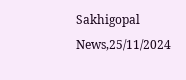Sakhigopal News,25/11/2024